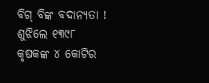ବିଗ୍ ବିଙ୍କ ବଦାନ୍ୟତା ! ଶୁଝିଲେ ୧୩୯୮ କୃଷକଙ୍କ ୪ କୋଟିର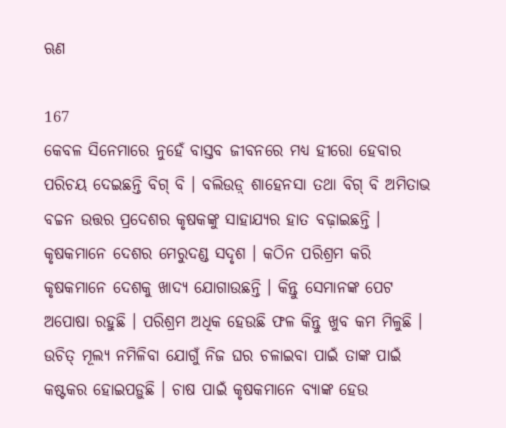ଋଣ

167
କେବଳ ସିନେମାରେ ନୁହେଁ ବାସ୍ତବ ଜୀବନରେ ମଧ୍ୟ ହୀରୋ ହେବାର ପରିଚୟ ଦେଇଛନ୍ତି ବିଗ୍ ବି । ବଲିଉଡ଼୍ ଶାହେନସା ତଥା ବିଗ୍ ବି ଅମିତାଭ ବଚ୍ଚନ ଉତ୍ତର ପ୍ରଦେଶର କୃଷକଙ୍କୁ ସାହାଯ୍ୟର ହାତ ବଢ଼ାଇଛନ୍ତି । କୃଷକମାନେ ଦେଶର ମେରୁଦଣ୍ଡ ସଦୃଶ । କଠିନ ପରିଶ୍ରମ କରି କୃଷକମାନେ ଦେଶକୁ ଖାଦ୍ୟ ଯୋଗାଉଛନ୍ତି । କିନ୍ତୁ ସେମାନଙ୍କ ପେଟ ଅପୋଷା ରହୁଛି । ପରିଶ୍ରମ ଅଧିକ ହେଉଛି ଫଳ କିନ୍ତୁ ଖୁବ କମ ମିଳୁଛି । ଉଚିତ୍ ମୂଲ୍ୟ ନମିଳିବା ଯୋଗୁଁ ନିଜ ଘର ଚଳାଇବା ପାଇଁ ତାଙ୍କ ପାଇଁ କଷ୍ଟକର ହୋଇପଡ଼ୁଛି । ଚାଷ ପାଇଁ କୃଷକମାନେ ବ୍ୟାଙ୍କ ହେଉ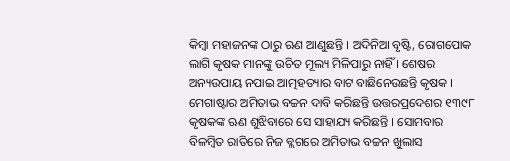କିମ୍ବା ମହାଜନଙ୍କ ଠାରୁ ଋଣ ଆଣୁଛନ୍ତି । ଅଦିନିଆ ବୃଷ୍ଟି, ରୋଗପୋକ ଲାଗି କୃଷକ ମାନଙ୍କୁ ଉଚିତ ମୂଲ୍ୟ ମିଳିପାରୁ ନାହିଁ । ଶେଷର ଅନ୍ୟଉପାୟ ନପାଇ ଆତ୍ମହତ୍ୟାର ବାଟ ବାଛିନେଉଛନ୍ତି କୃଷକ ।
ମେଗାଷ୍ଟାର ଅମିତାଭ ବଚ୍ଚନ ଦାବି କରିଛନ୍ତି ଉତ୍ତରପ୍ରଦେଶର ୧୩୯୮ କୃଷକଙ୍କ ଋଣ ଶୁଝିବାରେ ସେ ସାହାଯ୍ୟ କରିଛନ୍ତି । ସୋମବାର ବିଳମ୍ବିତ ରାତିରେ ନିଜ ବ୍ଲଗରେ ଅମିତାଭ ବଚ୍ଚନ ଖୁଲାସ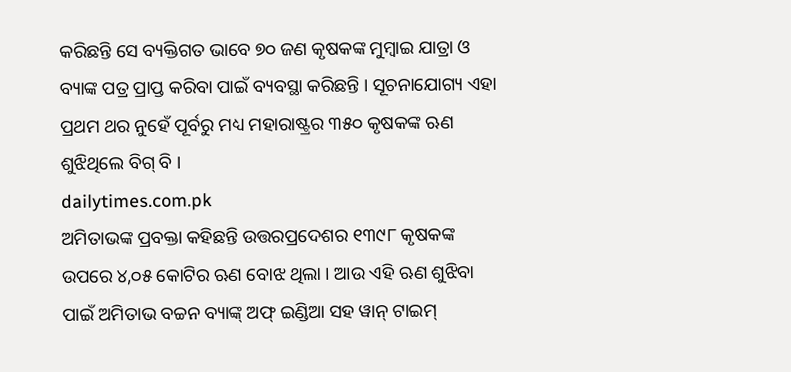କରିଛନ୍ତି ସେ ବ୍ୟକ୍ତିଗତ ଭାବେ ୭୦ ଜଣ କୃଷକଙ୍କ ମୁମ୍ବାଇ ଯାତ୍ରା ଓ ବ୍ୟାଙ୍କ ପତ୍ର ପ୍ରାପ୍ତ କରିବା ପାଇଁ ବ୍ୟବସ୍ଥା କରିଛନ୍ତି । ସୂଚନାଯୋଗ୍ୟ ଏହା ପ୍ରଥମ ଥର ନୁହେଁ ପୂର୍ବରୁ ମଧ୍ୟ ମହାରାଷ୍ଟ୍ରର ୩୫୦ କୃଷକଙ୍କ ଋଣ ଶୁଝିଥିଲେ ବିଗ୍ ବି ।
dailytimes.com.pk
ଅମିତାଭଙ୍କ ପ୍ରବକ୍ତା କହିଛନ୍ତି ଉତ୍ତରପ୍ରଦେଶର ୧୩୯୮ କୃଷକଙ୍କ ଉପରେ ୪,୦୫ କୋଟିର ଋଣ ବୋଝ ଥିଲା । ଆଉ ଏହି ଋଣ ଶୁଝିବା ପାଇଁ ଅମିତାଭ ବଚ୍ଚନ ବ୍ୟାଙ୍କ୍ ଅଫ୍ ଇଣ୍ଡିଆ ସହ ୱାନ୍ ଟାଇମ୍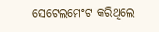ସେଟେଲମେଂଟ କରିଥିଲେ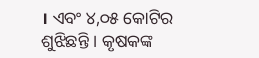। ଏବଂ ୪,୦୫ କୋଟିର ଶୁଝିଛନ୍ତି । କୃଷକଙ୍କ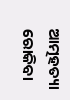ଆତ୍ମହତ୍ୟା ରୋକିବା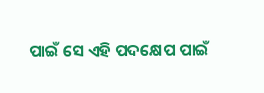ପାଇଁ ସେ ଏହି ପଦକ୍ଷେପ ପାଇଁ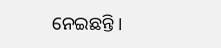ନେଇଛନ୍ତି ।